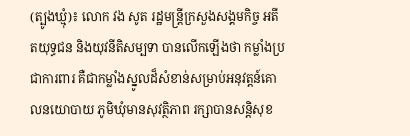(ត្បូងឃ្មុំ)៖ លោក វង សូត រដ្ឋមន្រ្តីក្រសួងសង្គមកិច្ច អតីតយុទ្ធជន និងយុវនីតិសម្បទា បានលើកឡើងថា កម្លាំងប្រជាការពារ គឺជាកម្លាំងស្នូលដ៏សំខាន់សម្រាប់អនុវត្តន៍គោលនយោបាយ ភូមិឃុំមានសុវត្ថិភាព រក្សាបានសន្តិសុខ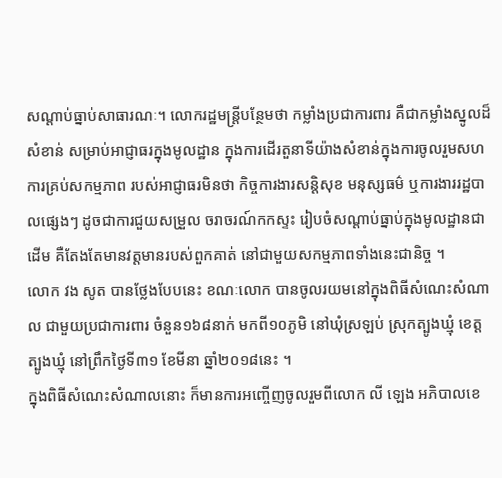សណ្តាប់ធ្នាប់សាធារណៈ។ លោករដ្ឋមន្រ្តីបន្ថែមថា កម្លាំងប្រជាការពារ គឺជាកម្លាំងស្នូលដ៏សំខាន់ សម្រាប់អាជ្ញាធរក្នុងមូលដ្ឋាន ក្នុងការដើរតួនាទីយ៉ាងសំខាន់ក្នុងការចូលរួមសហការគ្រប់សកម្មភាព របស់អាជ្ញាធរមិនថា កិច្ចការងារសន្តិសុខ មនុស្សធម៌ ឬការងាររដ្ឋបាលផ្សេងៗ ដូចជាការជួយសម្រួល ចរាចរណ៍កកស្ទះ រៀបចំសណ្តាប់ធ្នាប់ក្នុងមូលដ្ឋានជាដើម គឺតែងតែមានវត្តមានរបស់ពួកគាត់ នៅជាមួយសកម្មភាពទាំងនេះជានិច្ច ។
លោក វង សូត បានថ្លែងបែបនេះ ខណៈលោក បានចូលរយមនៅក្នុងពិធីសំណេះសំណាល ជាមួយប្រជាការពារ ចំនួន១៦៨នាក់ មកពី១០ភូមិ នៅឃុំស្រឡប់ ស្រុកត្បូងឃ្មុំ ខេត្តត្បូងឃ្មុំ នៅព្រឹកថ្ងៃទី៣១ ខែមីនា ឆ្នាំ២០១៨នេះ ។
ក្នុងពិធីសំណេះសំណាលនោះ ក៏មានការអញ្ចើញចូលរួមពីលោក លី ឡេង អភិបាលខេ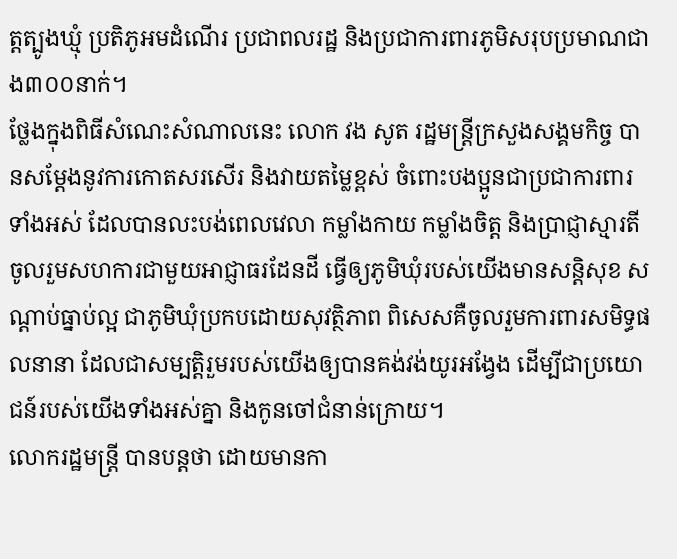ត្តត្បូងឃ្មុំ ប្រតិភូអមដំណើរ ប្រជាពលរដ្ឋ និងប្រជាការពារភូមិសរុបប្រមាណជាង៣០០នាក់។
ថ្លែងក្នុងពិធីសំណេះសំណាលនេះ លោក វង សូត រដ្ឋមន្ត្រីក្រសួងសង្គមកិច្ច បានសម្ដែងនូវការកោតសរសើរ និងវាយតម្លៃខ្ពស់ ចំពោះបងប្អូនជាប្រជាការពារទាំងអស់ ដែលបានលះបង់ពេលវេលា កម្លាំងកាយ កម្លាំងចិត្ត និងប្រាជ្ញាស្មារតី ចូលរួមសហការជាមួយអាជ្ញាធរដែនដី ធ្វើឲ្យភូមិឃុំរបស់យើងមានសន្តិសុខ សណ្តាប់ធ្នាប់ល្អ ជាភូមិឃុំប្រកបដោយសុវត្ថិភាព ពិសេសគឺចូលរួមការពារសមិទ្ធផលនានា ដែលជាសម្បត្តិរួមរបស់យើងឲ្យបានគង់វង់យូរអង្វែង ដើម្បីជាប្រយោជន៍របស់យើងទាំងអស់គ្នា និងកូនចៅជំនាន់ក្រោយ។
លោករដ្ឋមន្រ្តី បានបន្តថា ដោយមានកា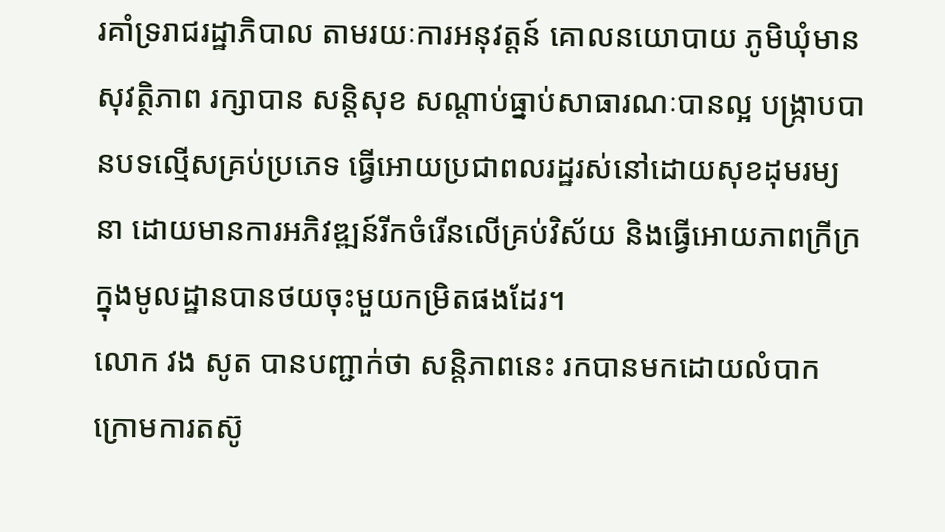រគាំទ្ររាជរដ្ឋាភិបាល តាមរយៈការអនុវត្តន៍ គោលនយោបាយ ភូមិឃុំមានសុវត្ថិភាព រក្សាបាន សន្តិសុខ សណ្តាប់ធ្នាប់សាធារណៈបានល្អ បង្ក្រាបបានបទល្មើសគ្រប់ប្រភេទ ធ្វើអោយប្រជាពលរដ្ឋរស់នៅដោយសុខដុមរម្យនា ដោយមានការអភិវឌ្ឍន៍រីកចំរើនលើគ្រប់វិស័យ និងធ្វើអោយភាពក្រីក្រ ក្នុងមូលដ្ឋានបានថយចុះមួយកម្រិតផងដែរ។
លោក វង សូត បានបញ្ជាក់ថា សន្តិភាពនេះ រកបានមកដោយលំបាក ក្រោមការតស៊ូ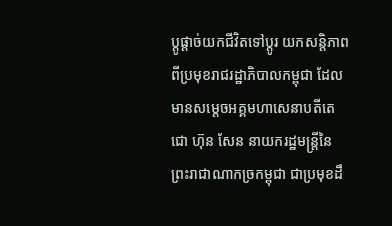ប្តូផ្តាច់យកជីវិតទៅប្តូរ យកសន្តិភាពពីប្រមុខរាជរដ្ឋាភិបាលកម្ពុជា ដែលមានសម្តេចអគ្គមហាសេនាបតីតេជោ ហ៊ុន សែន នាយករដ្ឋមន្ត្រីនៃព្រះរាជាណាកច្រកម្ពុជា ជាប្រមុខដឹ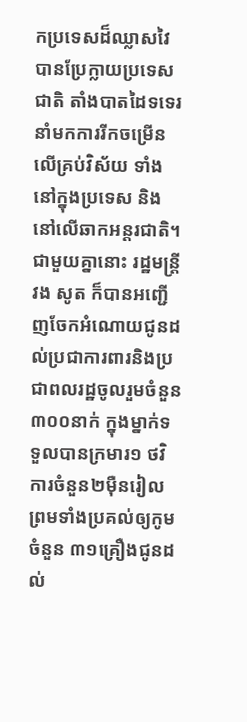កប្រទេសដ៏ឈ្លាសវៃ បានប្រែក្លាយប្រទេសជាតិ តាំងបាតដៃទទេរ នាំមកការរីកចម្រើនលើគ្រប់វិស័យ ទាំងនៅក្នុងប្រទេស និងនៅលើឆាកអន្តរជាតិ។
ជាមួយគ្នានោះ រដ្ឋមន្រ្តី វង សូត ក៏បានអញ្ជើញចែកអំណោយជូនដល់ប្រជាការពារនិងប្រជាពលរដ្ឋចូលរួមចំនួន៣០០នាក់ ក្នុងម្នាក់ទទួលបានក្រមារ១ ថវិការចំនួន២ម៉ឺនរៀល ព្រមទាំងប្រគល់ឲ្យកូមចំនួន ៣១គ្រឿងជូនដល់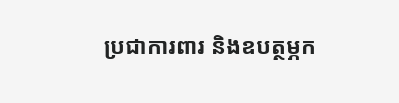ប្រជាការពារ និងឧបត្ថម្ភក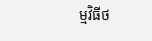ម្មវិធីថ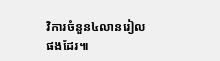វិការចំនួន៤លានរៀលផងដែរ៕